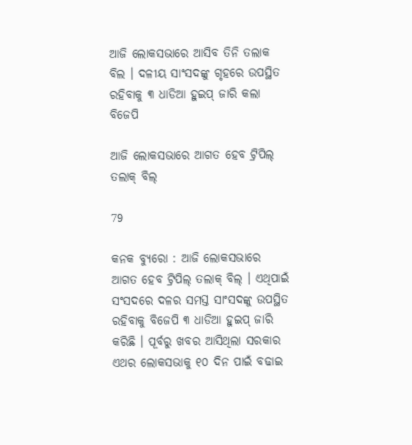ଆଜି ଲୋକସଭାରେ ଆସିବ ତିନି ତଲାକ ବିଲ । ଦଳୀୟ ସାଂସଦଙ୍କୁ ଗୃହରେ ଉପସ୍ଥିତ ରହିବାକୁ ୩ ଧାଡିଆ ହୁଇପ୍ ଜାରି କଲା ବିଜେପି

ଆଜି ଲୋକସଭାରେ ଆଗତ ହେବ ଟ୍ରିପିଲ୍ ତଲାକ୍ ବିଲ୍

79

କନକ ବ୍ୟୁରୋ : ଆଜି ଲୋକସଭାରେ ଆଗତ ହେବ ଟ୍ରିପିଲ୍ ତଲାକ୍ ବିଲ୍ । ଏଥିପାଇଁ ସଂସଦରେ ଦଳର ସମସ୍ତ ସାଂସଦଙ୍କୁ ଉପସ୍ଥିତ ରହିବାକୁ ବିଜେପି ୩ ଧାଡିଆ ହୁଇପ୍ ଜାରି କରିଛି । ପୂର୍ବରୁ ଖବର ଆସିଥିଲା ସରକାର ଏଥର ଲୋକସଭାକୁ ୧୦ ଦିନ ପାଇଁ ବଢାଇ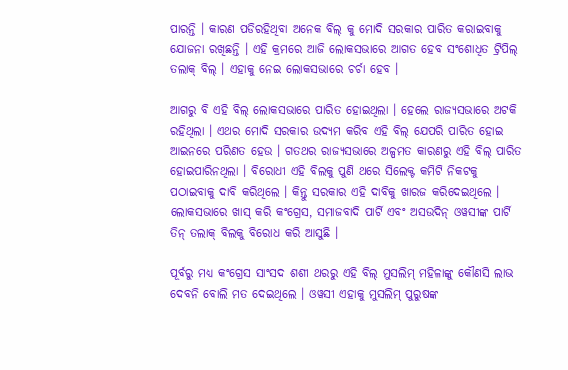ପାରନ୍ତି । କାରଣ ପଡିରହିଥିବା ଅନେକ ବିଲ୍ କୁ ମୋଦି ସରକାର ପାରିତ କରାଇବାକୁ ଯୋଜନା ରଖିଛନ୍ତି । ଏହି କ୍ରମରେ ଆଜି ଲୋକସଭାରେ ଆଗତ ହେବ ସଂଶୋଧିତ ଟ୍ରିପିଲ୍ ତଲାକ୍ ବିଲ୍ । ଏହାକୁ ନେଇ ଲୋକସଭାରେ ଚର୍ଚା ହେବ ।

ଆଗରୁ ବି ଏହି ବିଲ୍ ଲୋକସଭାରେ ପାରିତ ହୋଇଥିଲା । ହେଲେ ରାଜ୍ୟସଭାରେ ଅଟକି ରହିଥିଲା । ଏଥର ମୋଦି ସରକାର ଉଦ୍ୟମ କରିବ ଏହି ବିଲ୍ ଯେପରି ପାରିତ ହୋଇ ଆଇନରେ ପରିଣତ ହେଉ । ଗତଥର ରାଜ୍ୟସଭାରେ ଅଳ୍ପମତ କାରଣରୁ ଏହି ବିଲ୍ ପାରିତ ହୋଇପାରିନଥିଲା । ବିରୋଧୀ ଏହି ବିଲକୁ ପୁଣି ଥରେ ସିଲେକ୍ଟ କମିଟି ନିକଟକୁ ପଠାଇବାକୁ ଦାବି କରିଥିଲେ । କିନ୍ତୁ ସରକାର ଏହି ଦାବିକୁ ଖାରଜ କରିଦେଇଥିଲେ । ଲୋକସଭାରେ ଖାସ୍ କରି କଂଗ୍ରେସ, ସମାଜବାଦି ପାର୍ଟି ଏବଂ ଅସଉଦିନ୍ ଓୱସୀଙ୍କ ପାର୍ଟି ତିନ୍ ତଲାକ୍ ବିଲକୁ ବିରୋଧ କରି ଆସୁଛି ।

ପୂର୍ବରୁ ମଧ୍ୟ କଂଗ୍ରେସ ସାଂସଦ ଶଶୀ ଥରରୁ ଏହି ବିଲ୍ ମୁସଲିମ୍ ମହିଳାଙ୍କୁ କୌଣସି ଲାଭ ଦେବନି ବୋଲି ମତ ଦେଇଥିଲେ । ଓୱସୀ ଏହାକୁ ମୁସଲିମ୍ ପୁରୁଷଙ୍କ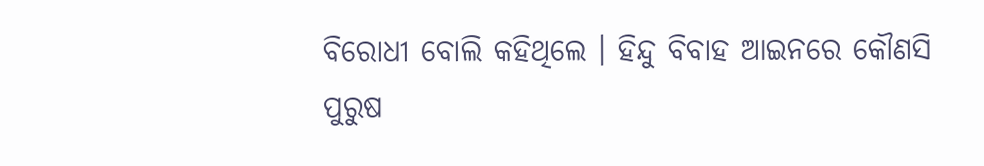ବିରୋଧୀ ବୋଲି କହିଥିଲେ । ହିନ୍ଦୁ ବିବାହ ଆଇନରେ କୌଣସି ପୁରୁଷ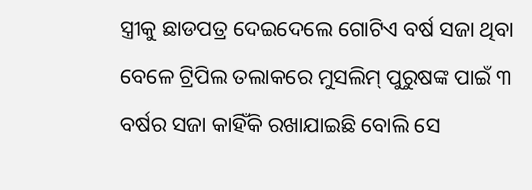ସ୍ତ୍ରୀକୁ ଛାଡପତ୍ର ଦେଇଦେଲେ ଗୋଟିଏ ବର୍ଷ ସଜା ଥିବା ବେଳେ ଟ୍ରିପିଲ ତଲାକରେ ମୁସଲିମ୍ ପୁରୁଷଙ୍କ ପାଇଁ ୩ ବର୍ଷର ସଜା କାହିଁକି ରଖାଯାଇଛି ବୋଲି ସେ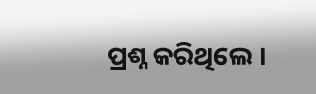ପ୍ରଶ୍ନ କରିଥିଲେ ।